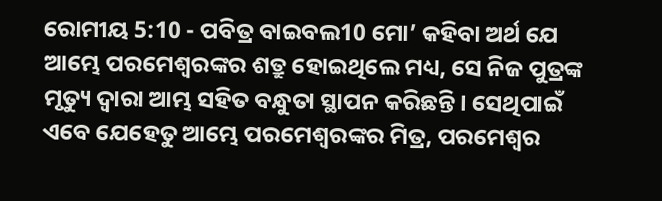ରୋମୀୟ 5:10 - ପବିତ୍ର ବାଇବଲ10 ମୋ’ କହିବା ଅର୍ଥ ଯେ ଆମ୍ଭେ ପରମେଶ୍ୱରଙ୍କର ଶତ୍ରୁ ହୋଇଥିଲେ ମଧ୍ୟ, ସେ ନିଜ ପୁତ୍ରଙ୍କ ମୃତ୍ୟୁ ଦ୍ୱାରା ଆମ୍ଭ ସହିତ ବନ୍ଧୁତା ସ୍ଥାପନ କରିଛନ୍ତି। ସେଥିପାଇଁ ଏବେ ଯେହେତୁ ଆମ୍ଭେ ପରମେଶ୍ୱରଙ୍କର ମିତ୍ର, ପରମେଶ୍ୱର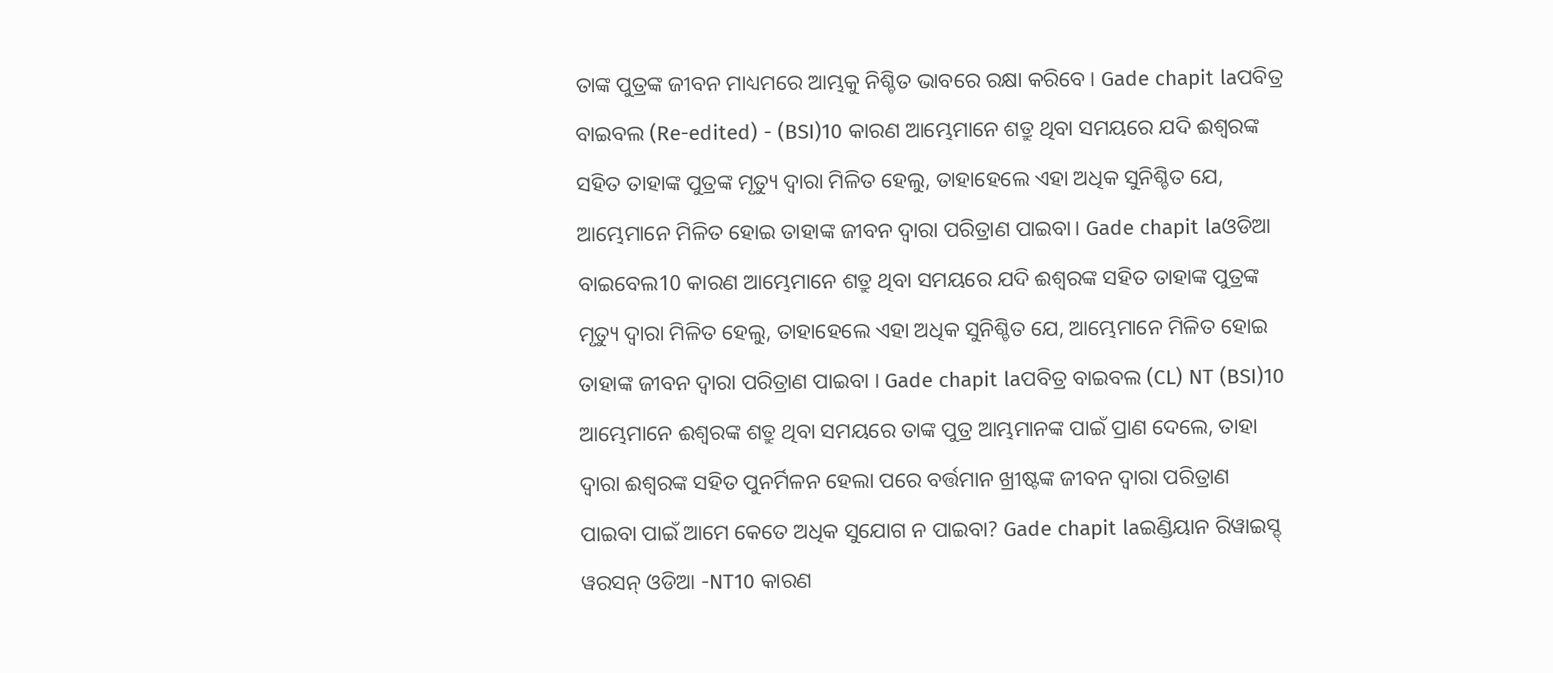ତାଙ୍କ ପୁତ୍ରଙ୍କ ଜୀବନ ମାଧ୍ୟମରେ ଆମ୍ଭକୁ ନିଶ୍ଚିତ ଭାବରେ ରକ୍ଷା କରିବେ। Gade chapit laପବିତ୍ର ବାଇବଲ (Re-edited) - (BSI)10 କାରଣ ଆମ୍ଭେମାନେ ଶତ୍ରୁ ଥିବା ସମୟରେ ଯଦି ଈଶ୍ଵରଙ୍କ ସହିତ ତାହାଙ୍କ ପୁତ୍ରଙ୍କ ମୃତ୍ୟୁ ଦ୍ଵାରା ମିଳିତ ହେଲୁ, ତାହାହେଲେ ଏହା ଅଧିକ ସୁନିଶ୍ଚିତ ଯେ, ଆମ୍ଭେମାନେ ମିଳିତ ହୋଇ ତାହାଙ୍କ ଜୀବନ ଦ୍ଵାରା ପରିତ୍ରାଣ ପାଇବା। Gade chapit laଓଡିଆ ବାଇବେଲ10 କାରଣ ଆମ୍ଭେମାନେ ଶତ୍ରୁ ଥିବା ସମୟରେ ଯଦି ଈଶ୍ୱରଙ୍କ ସହିତ ତାହାଙ୍କ ପୁତ୍ରଙ୍କ ମୃତ୍ୟୁ ଦ୍ୱାରା ମିଳିତ ହେଲୁ, ତାହାହେଲେ ଏହା ଅଧିକ ସୁନିଶ୍ଚିତ ଯେ, ଆମ୍ଭେମାନେ ମିଳିତ ହୋଇ ତାହାଙ୍କ ଜୀବନ ଦ୍ୱାରା ପରିତ୍ରାଣ ପାଇବା । Gade chapit laପବିତ୍ର ବାଇବଲ (CL) NT (BSI)10 ଆମ୍ଭେମାନେ ଈଶ୍ୱରଙ୍କ ଶତ୍ରୁ ଥିବା ସମୟରେ ତାଙ୍କ ପୁତ୍ର ଆମ୍ଭମାନଙ୍କ ପାଇଁ ପ୍ରାଣ ଦେଲେ, ତାହା ଦ୍ୱାରା ଈଶ୍ୱରଙ୍କ ସହିତ ପୁନର୍ମିଳନ ହେଲା ପରେ ବର୍ତ୍ତମାନ ଖ୍ରୀଷ୍ଟଙ୍କ ଜୀବନ ଦ୍ୱାରା ପରିତ୍ରାଣ ପାଇବା ପାଇଁ ଆମେ କେତେ ଅଧିକ ସୁଯୋଗ ନ ପାଇବା? Gade chapit laଇଣ୍ଡିୟାନ ରିୱାଇସ୍ଡ୍ ୱରସନ୍ ଓଡିଆ -NT10 କାରଣ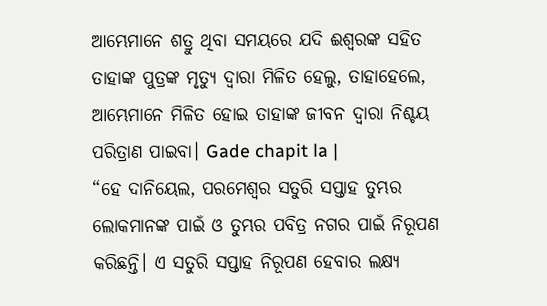ଆମ୍ଭେମାନେ ଶତ୍ରୁ ଥିବା ସମୟରେ ଯଦି ଈଶ୍ବରଙ୍କ ସହିତ ତାହାଙ୍କ ପୁତ୍ରଙ୍କ ମୃତ୍ୟୁ ଦ୍ୱାରା ମିଳିତ ହେଲୁ, ତାହାହେଲେ, ଆମ୍ଭେମାନେ ମିଳିତ ହୋଇ ତାହାଙ୍କ ଜୀବନ ଦ୍ୱାରା ନିଶ୍ଚୟ ପରିତ୍ରାଣ ପାଇବା। Gade chapit la |
“ହେ ଦାନିୟେଲ, ପରମେଶ୍ୱର ସତୁରି ସପ୍ତାହ ତୁମ୍ଭର ଲୋକମାନଙ୍କ ପାଇଁ ଓ ତୁମ୍ଭର ପବିତ୍ର ନଗର ପାଇଁ ନିରୂପଣ କରିଛନ୍ତି। ଏ ସତୁରି ସପ୍ତାହ ନିରୂପଣ ହେବାର ଲକ୍ଷ୍ୟ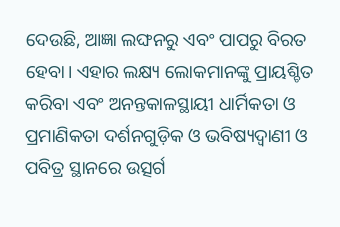ଦେଉଛି, ଆଜ୍ଞା ଲଙ୍ଘନରୁ ଏବଂ ପାପରୁ ବିରତ ହେବା। ଏହାର ଲକ୍ଷ୍ୟ ଲୋକମାନଙ୍କୁ ପ୍ରାୟଶ୍ଚିତ କରିବା ଏବଂ ଅନନ୍ତକାଳସ୍ଥାୟୀ ଧାର୍ମିକତା ଓ ପ୍ରମାଣିକତା ଦର୍ଶନଗୁଡ଼ିକ ଓ ଭବିଷ୍ୟଦ୍ବାଣୀ ଓ ପବିତ୍ର ସ୍ଥାନରେ ଉତ୍ସର୍ଗ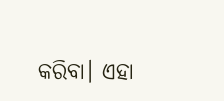କରିବା। ଏହା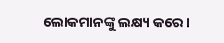ଲୋକମାନଙ୍କୁ ଲକ୍ଷ୍ୟ କରେ।